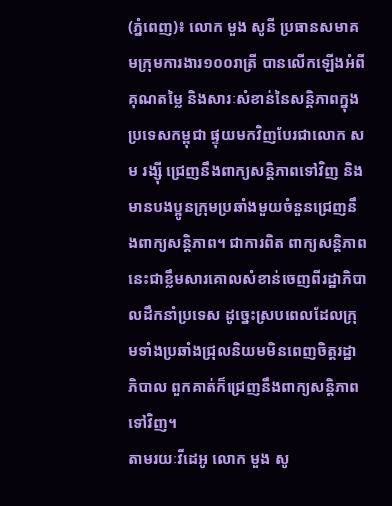(ភ្នំពេញ)៖ លោក មួង សូនី ប្រធានសមាគមក្រុមការងារ១០០រាត្រី បានលើកឡើងអំពីគុណតម្លៃ និងសារៈសំខាន់នៃសន្តិភាពក្នុងប្រទេសកម្ពុជា ផ្ទុយមកវិញបែរជាលោក សម រង្ស៊ី ជ្រេញនឹងពាក្យសន្តិភាពទៅវិញ និងមានបងប្អូនក្រុមប្រឆាំងមួយចំនួនជ្រេញនឹងពាក្យសន្តិភាព។ ជាការពិត ពាក្យសន្តិភាពនេះជាខ្លឹមសារគោលសំខាន់ចេញពីរដ្ឋាភិបាលដឹកនាំប្រទេស ដូច្នេះស្របពេលដែលក្រុមទាំងប្រឆាំងជ្រុលនិយមមិនពេញចិត្តរដ្ឋាភិបាល ពួកគាត់ក៏ជ្រេញនឹងពាក្យសន្តិភាពទៅវិញ។
តាមរយៈវីដេអូ លោក មួង សូ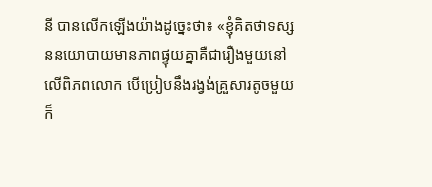នី បានលើកឡើងយ៉ាងដូច្នេះថា៖ «ខ្ញុំគិតថាទស្សននយោបាយមានភាពផ្ទុយគ្នាគឺជារឿងមួយនៅលើពិភពលោក បើប្រៀបនឹងរង្វង់គ្រួសារតូចមួយក៏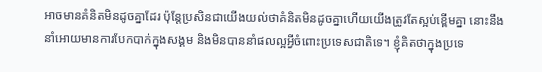អាចមានគំនិតមិនដូចគ្នាដែរ ប៉ុន្តែប្រសិនជាយើងយល់ថាគំនិតមិនដូចគ្នាហើយយើងត្រូវតែស្អប់ខ្ពើមគ្នា នោះនឹងនាំអោយមានការបែកបាក់ក្នុងសង្គម និងមិនបាននាំផលល្អអ្វីចំពោះប្រទេសជាតិទេ។ ខ្ញុំគិតថាក្នុងប្រទេ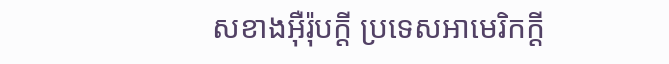សខាងអ៊ឺរ៉ុបក្ដី ប្រទេសអាមេរិកក្ដី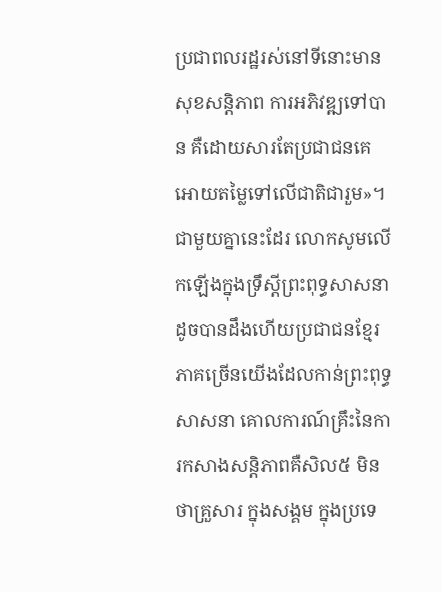ប្រជាពលរដ្ឋរស់នៅទីនោះមានសុខសន្តិភាព ការអភិវឌ្ឍទៅបាន គឺដោយសារតែប្រជាជនគេអោយតម្លៃទៅលើជាតិជារួម»។
ជាមួយគ្នានេះដែរ លោកសូមលើកឡើងក្នុងទ្រឹស្ដីព្រះពុទ្ធសាសនា ដូចបានដឹងហើយប្រជាជនខ្មែរភាគច្រើនយើងដែលកាន់ព្រះពុទ្ធសាសនា គោលការណ៍គ្រឹះនៃការកសាងសន្តិភាពគឺសិល៥ មិនថាគ្រួសារ ក្នុងសង្គម ក្នុងប្រទេ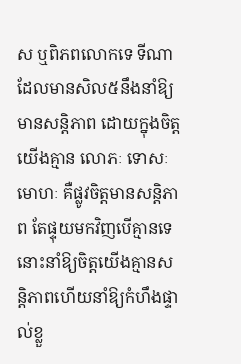ស ឬពិភពលោកទេ ទីណាដែលមានសិល៥នឹងនាំឱ្យមានសន្តិភាព ដោយក្នុងចិត្តយើងគ្មាន លោភៈ ទោសៈ មោហៈ គឺផ្លូវចិត្តមានសន្តិភាព តែផ្ទុយមកវិញបើគ្មានទេនោះនាំឱ្យចិត្តយើងគ្មានសន្តិភាពហើយនាំឱ្យកំហឹងផ្ទាល់ខ្លួ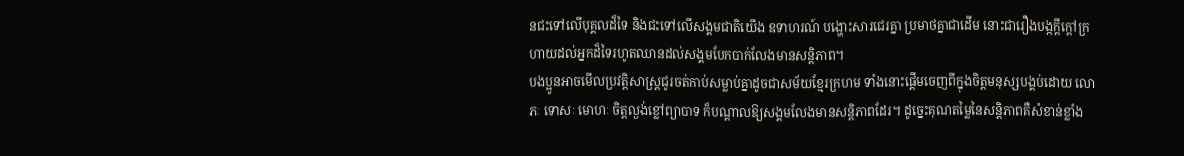នជះទៅលើបុគ្គលដ៏ទៃ និងជះទៅលើសង្គមជាតិយើង ឧទាហរណ៍ បង្ហោះសារជេរគ្នា ប្រមាថគ្នាជាដើម នោះជារឿងបង្កក្ដីក្ដៅក្រហាយដល់អ្នកដ៏ទៃរហូតឈានដល់សង្គមបែកបាក់លែងមានសន្តិភាព។
បងប្អូនអាចមើលប្រវត្តិសាស្រ្តជូរចត់កាប់សម្លាប់គ្នាដូចជាសម័យខ្មែរក្រហម ទាំងនោះផ្ដើមចេញពីក្នុងចិត្តមនុស្សបង្គប់ដោយ លោភៈ ទោសៈ មោហៈ ចិត្តល្ងង់ខ្លៅព្យាបាទ ក៏បណ្ដាលឱ្យសង្គមលែងមានសន្តិភាពដែរ។ ដូច្នេះគុណតម្លៃនៃសន្តិភាពគឺសំខាន់ខ្លាំង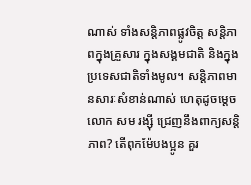ណាស់ ទាំងសន្តិភាពផ្លូវចិត្ត សន្តិភាពក្នុងគ្រួសារ ក្នុងសង្គមជាតិ និងក្នុងប្រទេសជាតិទាំងមូល។ សន្តិភាពមានសារៈសំខាន់ណាស់ ហេតុដូចម្តេច លោក សម រង្សុី ជ្រេញនឹងពាក្យសន្តិភាព? តើពុកម៉ែបងប្អូន គួរ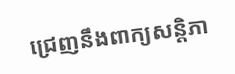ជ្រេញនឹងពាក្យសន្តិភា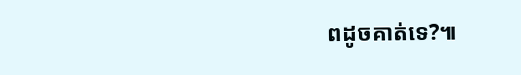ពដូចគាត់ទេ?៕